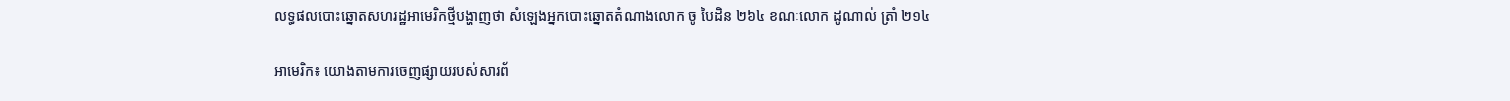លទ្ធផលបោះឆ្នោតសហរដ្ឋអាមេរិកថ្មីបង្ហាញថា សំឡេងអ្នកបោះឆ្នោតតំណាងលោក ចូ បៃដិន ២៦៤ ខណៈលោក ដូណាល់ ត្រាំ ២១៤

អាមេរិក៖ យោងតាមការចេញផ្សាយរបស់សារព័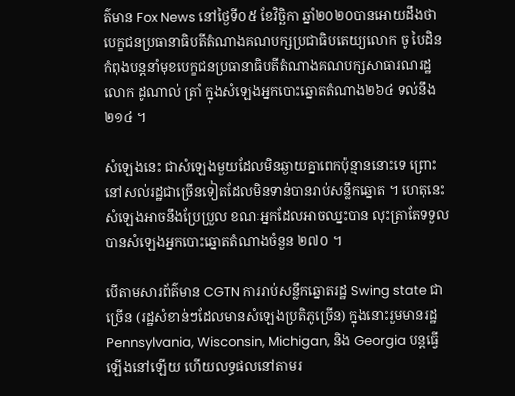ត៌មាន Fox News នៅថ្ងៃទី០៥ ខែវិច្ឆិកា ឆ្នាំ២០២០បានអោយដឹងថា បេក្ខជនប្រធានាធិបតីតំណាងគណបក្សប្រជាធិបតេយ្យលោក ចូ បៃដិន កំពុងបន្តនាំមុខបេក្ខជនប្រធានាធិបតីតំណាងគណបក្សសាធារណរដ្ឋលោក ដូណាល់ ត្រាំ ក្នុងសំឡេងអ្នកបោះឆ្នោតតំណាង២៦៤ ទល់នឹង ២១៤ ។

សំឡេងនេះ ជាសំឡេងមួយដែលមិនឆ្ងាយគ្នាពេកប៉ុន្មាននោះទេ ព្រោះនៅសល់រដ្ឋជាច្រើនទៀតដែលមិនទាន់បានរាប់សន្លឹកឆ្នោត ។ ហេតុនេះសំឡេងអាចនឹងប្រែប្រួល ខណៈអ្នកដែលអាចឈ្នះបាន លុះត្រាតែទទួលបានសំឡេងអ្នកបោះឆ្នោតតំណាងចំនួន ២៧០ ។

បើតាមសារព័ត៌មាន CGTN ការរាប់សន្លឹកឆ្នោតរដ្ឋ Swing state ជាច្រើន (រដ្ឋសំខាន់ៗដែលមានសំឡេងប្រតិភូច្រើន) ក្នុងនោះរួមមានរដ្ឋ Pennsylvania, Wisconsin, Michigan, និង Georgia បន្តធ្វើឡើងនៅឡើយ ហើយលទ្ធផលនៅតាមរ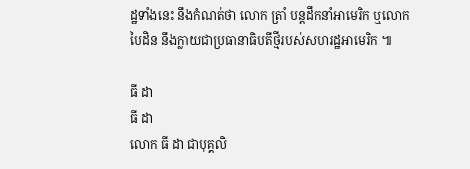ដ្ឋទាំងនេះ នឹងកំណត់ថា លោក ត្រាំ បន្តដឹកនាំអាមេរិក ឬលោក បៃដិន នឹងក្លាយជាប្រធានាធិបតីថ្មីរបស់សហរដ្ឋអាមេរិក ៕

ធី ដា
ធី ដា
លោក ធី ដា ជាបុគ្គលិ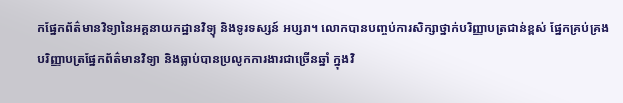កផ្នែកព័ត៌មានវិទ្យានៃអគ្គនាយកដ្ឋានវិទ្យុ និងទូរទស្សន៍ អប្សរា។ លោកបានបញ្ចប់ការសិក្សាថ្នាក់បរិញ្ញាបត្រជាន់ខ្ពស់ ផ្នែកគ្រប់គ្រង បរិញ្ញាបត្រផ្នែកព័ត៌មានវិទ្យា និងធ្លាប់បានប្រលូកការងារជាច្រើនឆ្នាំ ក្នុងវិ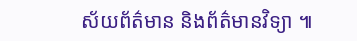ស័យព័ត៌មាន និងព័ត៌មានវិទ្យា ៕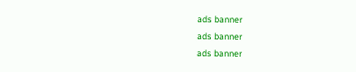ads banner
ads banner
ads banner